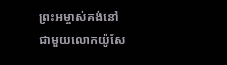ព្រះអម្ចាស់គង់នៅជាមួយលោកយ៉ូសែ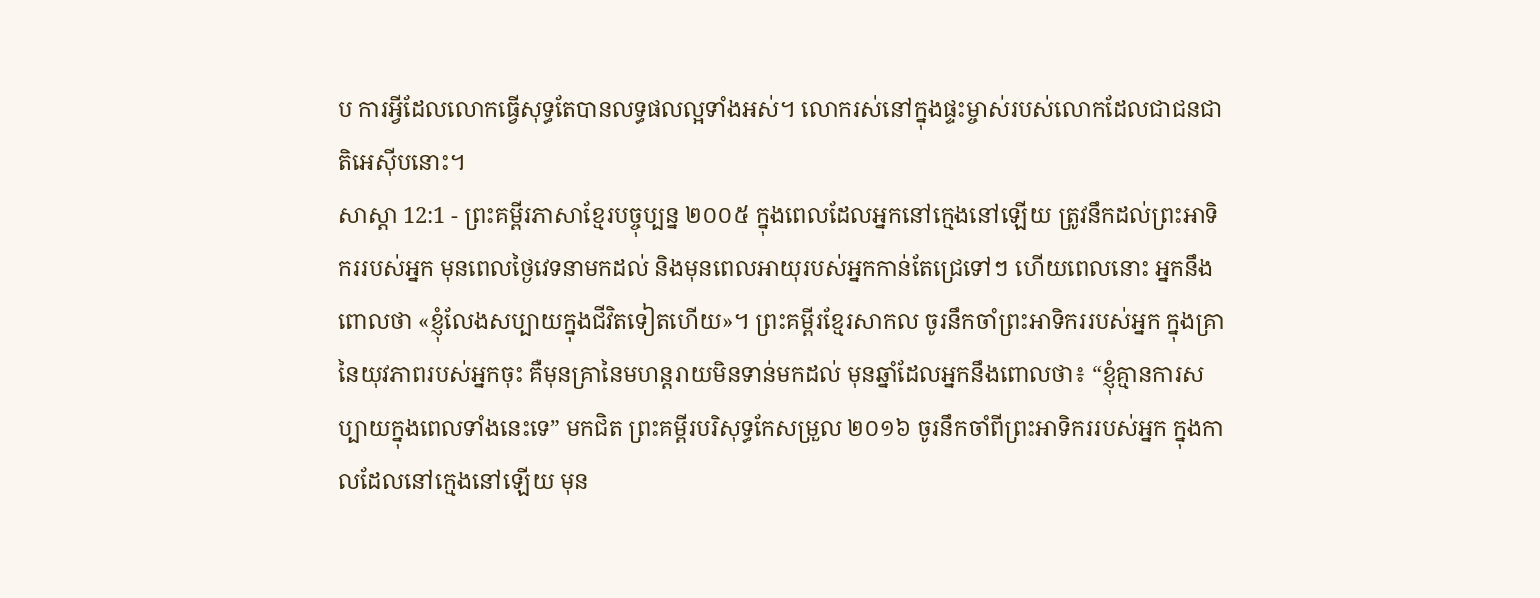ប ការអ្វីដែលលោកធ្វើសុទ្ធតែបានលទ្ធផលល្អទាំងអស់។ លោករស់នៅក្នុងផ្ទះម្ចាស់របស់លោកដែលជាជនជាតិអេស៊ីបនោះ។
សាស្តា 12:1 - ព្រះគម្ពីរភាសាខ្មែរបច្ចុប្បន្ន ២០០៥ ក្នុងពេលដែលអ្នកនៅក្មេងនៅឡើយ ត្រូវនឹកដល់ព្រះអាទិកររបស់អ្នក មុនពេលថ្ងៃវេទនាមកដល់ និងមុនពេលអាយុរបស់អ្នកកាន់តែជ្រេទៅៗ ហើយពេលនោះ អ្នកនឹងពោលថា «ខ្ញុំលែងសប្បាយក្នុងជីវិតទៀតហើយ»។ ព្រះគម្ពីរខ្មែរសាកល ចូរនឹកចាំព្រះអាទិកររបស់អ្នក ក្នុងគ្រានៃយុវភាពរបស់អ្នកចុះ គឺមុនគ្រានៃមហន្តរាយមិនទាន់មកដល់ មុនឆ្នាំដែលអ្នកនឹងពោលថា៖ “ខ្ញុំគ្មានការសប្បាយក្នុងពេលទាំងនេះទេ” មកជិត ព្រះគម្ពីរបរិសុទ្ធកែសម្រួល ២០១៦ ចូរនឹកចាំពីព្រះអាទិកររបស់អ្នក ក្នុងកាលដែលនៅក្មេងនៅឡើយ មុន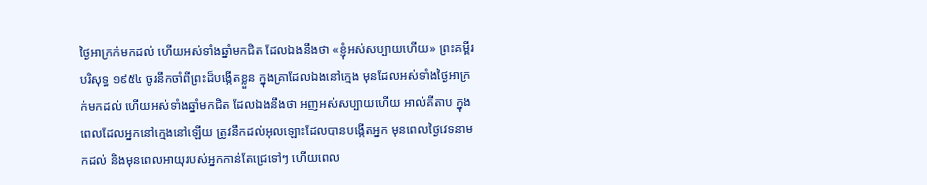ថ្ងៃអាក្រក់មកដល់ ហើយអស់ទាំងឆ្នាំមកជិត ដែលឯងនឹងថា «ខ្ញុំអស់សប្បាយហើយ» ព្រះគម្ពីរបរិសុទ្ធ ១៩៥៤ ចូរនឹកចាំពីព្រះដ៏បង្កើតខ្លួន ក្នុងគ្រាដែលឯងនៅក្មេង មុនដែលអស់ទាំងថ្ងៃអាក្រក់មកដល់ ហើយអស់ទាំងឆ្នាំមកជិត ដែលឯងនឹងថា អញអស់សប្បាយហើយ អាល់គីតាប ក្នុងពេលដែលអ្នកនៅក្មេងនៅឡើយ ត្រូវនឹកដល់អុលឡោះដែលបានបង្កើតអ្នក មុនពេលថ្ងៃវេទនាមកដល់ និងមុនពេលអាយុរបស់អ្នកកាន់តែជ្រេទៅៗ ហើយពេល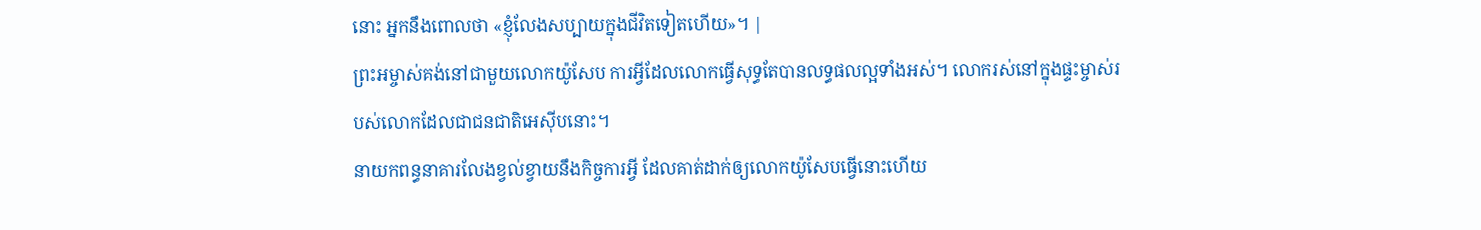នោះ អ្នកនឹងពោលថា «ខ្ញុំលែងសប្បាយក្នុងជីវិតទៀតហើយ»។ |
ព្រះអម្ចាស់គង់នៅជាមួយលោកយ៉ូសែប ការអ្វីដែលលោកធ្វើសុទ្ធតែបានលទ្ធផលល្អទាំងអស់។ លោករស់នៅក្នុងផ្ទះម្ចាស់របស់លោកដែលជាជនជាតិអេស៊ីបនោះ។
នាយកពន្ធនាគារលែងខ្វល់ខ្វាយនឹងកិច្ចការអ្វី ដែលគាត់ដាក់ឲ្យលោកយ៉ូសែបធ្វើនោះហើយ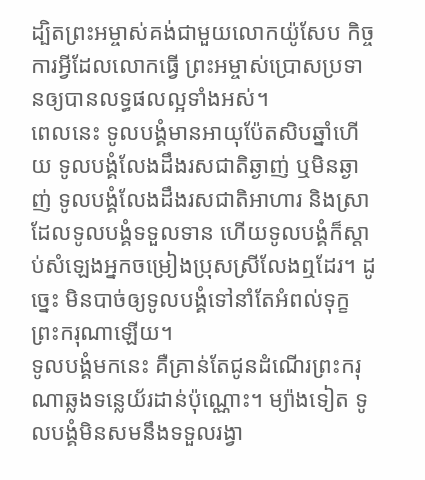ដ្បិតព្រះអម្ចាស់គង់ជាមួយលោកយ៉ូសែប កិច្ចការអ្វីដែលលោកធ្វើ ព្រះអម្ចាស់ប្រោសប្រទានឲ្យបានលទ្ធផលល្អទាំងអស់។
ពេលនេះ ទូលបង្គំមានអាយុប៉ែតសិបឆ្នាំហើយ ទូលបង្គំលែងដឹងរសជាតិឆ្ងាញ់ ឬមិនឆ្ងាញ់ ទូលបង្គំលែងដឹងរសជាតិអាហារ និងស្រាដែលទូលបង្គំទទួលទាន ហើយទូលបង្គំក៏ស្ដាប់សំឡេងអ្នកចម្រៀងប្រុសស្រីលែងឮដែរ។ ដូច្នេះ មិនបាច់ឲ្យទូលបង្គំទៅនាំតែអំពល់ទុក្ខព្រះករុណាឡើយ។
ទូលបង្គំមកនេះ គឺគ្រាន់តែជូនដំណើរព្រះករុណាឆ្លងទន្លេយ័រដាន់ប៉ុណ្ណោះ។ ម្យ៉ាងទៀត ទូលបង្គំមិនសមនឹងទទួលរង្វា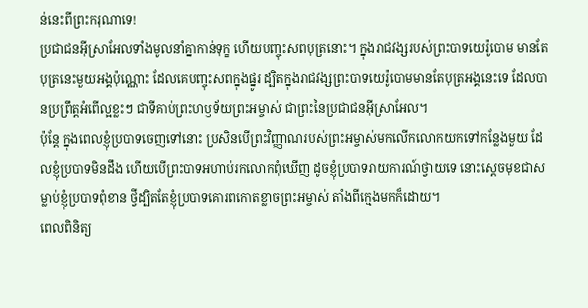ន់នេះពីព្រះករុណាទេ!
ប្រជាជនអ៊ីស្រាអែលទាំងមូលនាំគ្នាកាន់ទុក្ខ ហើយបញ្ចុះសពបុត្រនោះ។ ក្នុងរាជវង្សរបស់ព្រះបាទយេរ៉ូបោម មានតែបុត្រនេះមួយអង្គប៉ុណ្ណោះ ដែលគេបញ្ចុះសពក្នុងផ្នូរ ដ្បិតក្នុងរាជវង្សព្រះបាទយេរ៉ូបោមមានតែបុត្រអង្គនេះទេ ដែលបានប្រព្រឹត្តអំពើល្អខ្លះៗ ជាទីគាប់ព្រះហឫទ័យព្រះអម្ចាស់ ជាព្រះនៃប្រជាជនអ៊ីស្រាអែល។
ប៉ុន្តែ ក្នុងពេលខ្ញុំប្របាទចេញទៅនោះ ប្រសិនបើព្រះវិញ្ញាណរបស់ព្រះអម្ចាស់មកលើកលោកយកទៅកន្លែងមួយ ដែលខ្ញុំប្របាទមិនដឹង ហើយបើព្រះបាទអហាប់រកលោកពុំឃើញ ដូចខ្ញុំប្របាទរាយការណ៍ថ្វាយទេ នោះស្ដេចមុខជាសម្លាប់ខ្ញុំប្របាទពុំខាន ថ្វីដ្បិតតែខ្ញុំប្របាទគោរពកោតខ្លាចព្រះអម្ចាស់ តាំងពីក្មេងមកក៏ដោយ។
ពេលពិនិត្យ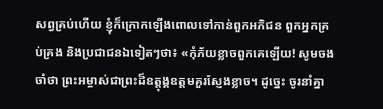សព្វគ្រប់ហើយ ខ្ញុំក៏ក្រោកឡើងពោលទៅកាន់ពួកអភិជន ពួកអ្នកគ្រប់គ្រង និងប្រជាជនឯទៀតៗថា៖ «កុំភ័យខ្លាចពួកគេឡើយ! សូមចងចាំថា ព្រះអម្ចាស់ជាព្រះដ៏ឧត្ដុង្គឧត្ដមគួរស្ញែងខ្លាច។ ដូច្នេះ ចូរនាំគ្នា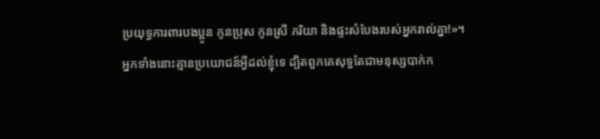ប្រយុទ្ធការពារបងប្អូន កូនប្រុស កូនស្រី ភរិយា និងផ្ទះសំបែងរបស់អ្នករាល់គ្នា!»។
អ្នកទាំងនោះគ្មានប្រយោជន៍អ្វីដល់ខ្ញុំទេ ដ្បិតពួកគេសុទ្ធតែជាមនុស្សបាក់ក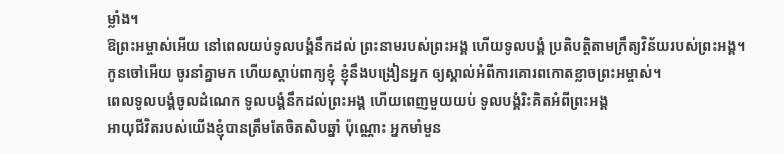ម្លាំង។
ឱព្រះអម្ចាស់អើយ នៅពេលយប់ទូលបង្គំនឹកដល់ ព្រះនាមរបស់ព្រះអង្គ ហើយទូលបង្គំ ប្រតិបត្តិតាមក្រឹត្យវិន័យរបស់ព្រះអង្គ។
កូនចៅអើយ ចូរនាំគ្នាមក ហើយស្ដាប់ពាក្យខ្ញុំ ខ្ញុំនឹងបង្រៀនអ្នក ឲ្យស្គាល់អំពីការគោរពកោតខ្លាចព្រះអម្ចាស់។
ពេលទូលបង្គំចូលដំណេក ទូលបង្គំនឹកដល់ព្រះអង្គ ហើយពេញមួយយប់ ទូលបង្គំរិះគិតអំពីព្រះអង្គ
អាយុជីវិតរបស់យើងខ្ញុំបានត្រឹមតែចិតសិបឆ្នាំ ប៉ុណ្ណោះ អ្នកមាំមួន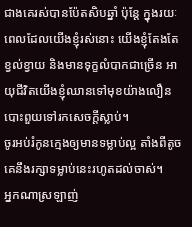ជាងគេរស់បានប៉ែតសិបឆ្នាំ ប៉ុន្តែ ក្នុងរយៈពេលដែលយើងខ្ញុំរស់នោះ យើងខ្ញុំតែងតែខ្វល់ខ្វាយ និងមានទុក្ខលំបាកជាច្រើន អាយុជីវិតយើងខ្ញុំឈានទៅមុខយ៉ាងលឿន បោះពួយទៅរកសេចក្ដីស្លាប់។
ចូរអប់រំកូនក្មេងឲ្យមានទម្លាប់ល្អ តាំងពីតូច គេនឹងរក្សាទម្លាប់នេះរហូតដល់ចាស់។
អ្នកណាស្រឡាញ់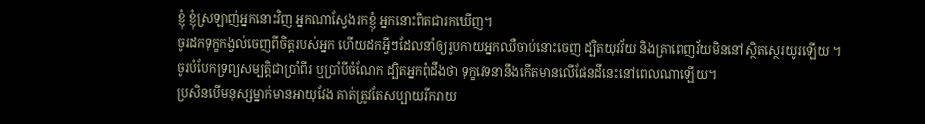ខ្ញុំ ខ្ញុំស្រឡាញ់អ្នកនោះវិញ អ្នកណាស្វែងរកខ្ញុំ អ្នកនោះពិតជារកឃើញ។
ចូរដកទុក្ខកង្វល់ចេញពីចិត្តរបស់អ្នក ហើយដកអ្វីៗដែលនាំឲ្យរូបកាយអ្នកឈឺចាប់នោះចេញ ដ្បិតយុវវ័យ និងគ្រាពេញវ័យមិននៅស្ថិតស្ថេរយូរឡើយ ។
ចូរបំបែកទ្រព្យសម្បត្តិជាប្រាំពីរ ឬប្រាំបីចំណែក ដ្បិតអ្នកពុំដឹងថា ទុក្ខវេទនានឹងកើតមានលើផែនដីនេះនៅពេលណាឡើយ។
ប្រសិនបើមនុស្សម្នាក់មានអាយុវែង គាត់ត្រូវតែសប្បាយរីករាយ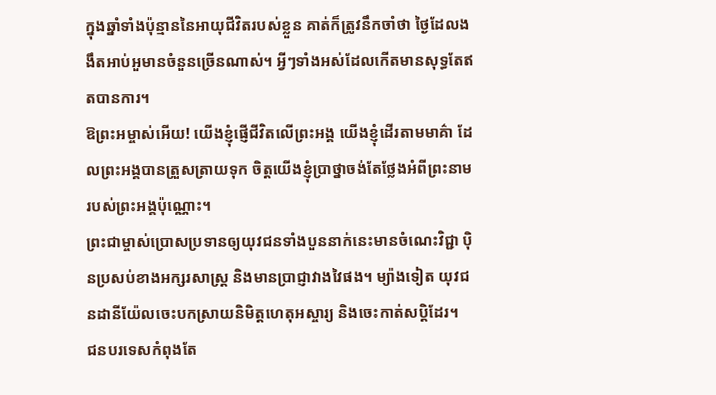ក្នុងឆ្នាំទាំងប៉ុន្មាននៃអាយុជីវិតរបស់ខ្លួន គាត់ក៏ត្រូវនឹកចាំថា ថ្ងៃដែលងងឹតអាប់អួមានចំនួនច្រើនណាស់។ អ្វីៗទាំងអស់ដែលកើតមានសុទ្ធតែឥតបានការ។
ឱព្រះអម្ចាស់អើយ! យើងខ្ញុំផ្ញើជីវិតលើព្រះអង្គ យើងខ្ញុំដើរតាមមាគ៌ា ដែលព្រះអង្គបានត្រួសត្រាយទុក ចិត្តយើងខ្ញុំប្រាថ្នាចង់តែថ្លែងអំពីព្រះនាម របស់ព្រះអង្គប៉ុណ្ណោះ។
ព្រះជាម្ចាស់ប្រោសប្រទានឲ្យយុវជនទាំងបួននាក់នេះមានចំណេះវិជ្ជា ប៉ិនប្រសប់ខាងអក្សរសាស្ត្រ និងមានប្រាជ្ញាវាងវៃផង។ ម្យ៉ាងទៀត យុវជនដានីយ៉ែលចេះបកស្រាយនិមិត្តហេតុអស្ចារ្យ និងចេះកាត់សប្ដិដែរ។
ជនបរទេសកំពុងតែ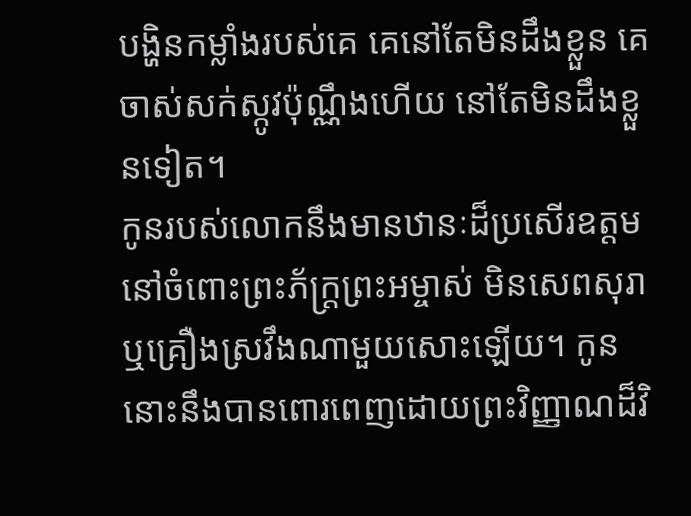បង្ហិនកម្លាំងរបស់គេ គេនៅតែមិនដឹងខ្លួន គេចាស់សក់ស្កូវប៉ុណ្ណឹងហើយ នៅតែមិនដឹងខ្លួនទៀត។
កូនរបស់លោកនឹងមានឋានៈដ៏ប្រសើរឧត្ដមនៅចំពោះព្រះភ័ក្ត្រព្រះអម្ចាស់ មិនសេពសុរា ឬគ្រឿងស្រវឹងណាមួយសោះឡើយ។ កូននោះនឹងបានពោរពេញដោយព្រះវិញ្ញាណដ៏វិ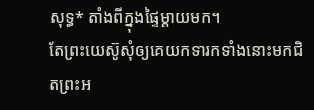សុទ្ធ* តាំងពីក្នុងផ្ទៃម្ដាយមក។
តែព្រះយេស៊ូសុំឲ្យគេយកទារកទាំងនោះមកជិតព្រះអ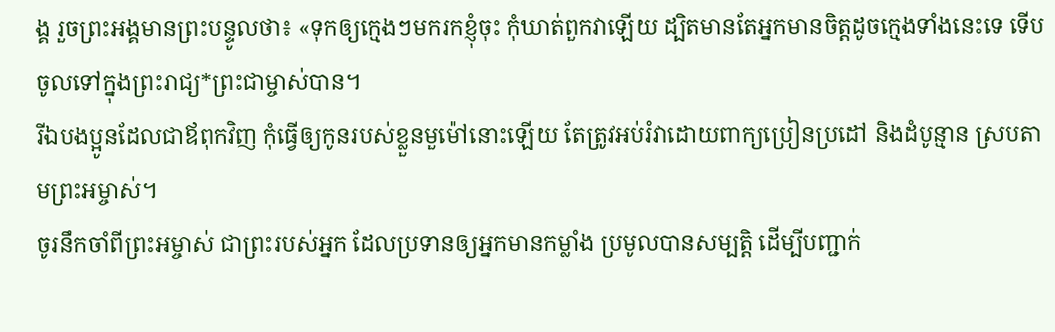ង្គ រួចព្រះអង្គមានព្រះបន្ទូលថា៖ «ទុកឲ្យក្មេងៗមករកខ្ញុំចុះ កុំឃាត់ពួកវាឡើយ ដ្បិតមានតែអ្នកមានចិត្តដូចក្មេងទាំងនេះទេ ទើបចូលទៅក្នុងព្រះរាជ្យ*ព្រះជាម្ចាស់បាន។
រីឯបងប្អូនដែលជាឪពុកវិញ កុំធ្វើឲ្យកូនរបស់ខ្លួនមួម៉ៅនោះឡើយ តែត្រូវអប់រំវាដោយពាក្យប្រៀនប្រដៅ និងដំបូន្មាន ស្របតាមព្រះអម្ចាស់។
ចូរនឹកចាំពីព្រះអម្ចាស់ ជាព្រះរបស់អ្នក ដែលប្រទានឲ្យអ្នកមានកម្លាំង ប្រមូលបានសម្បត្តិ ដើម្បីបញ្ជាក់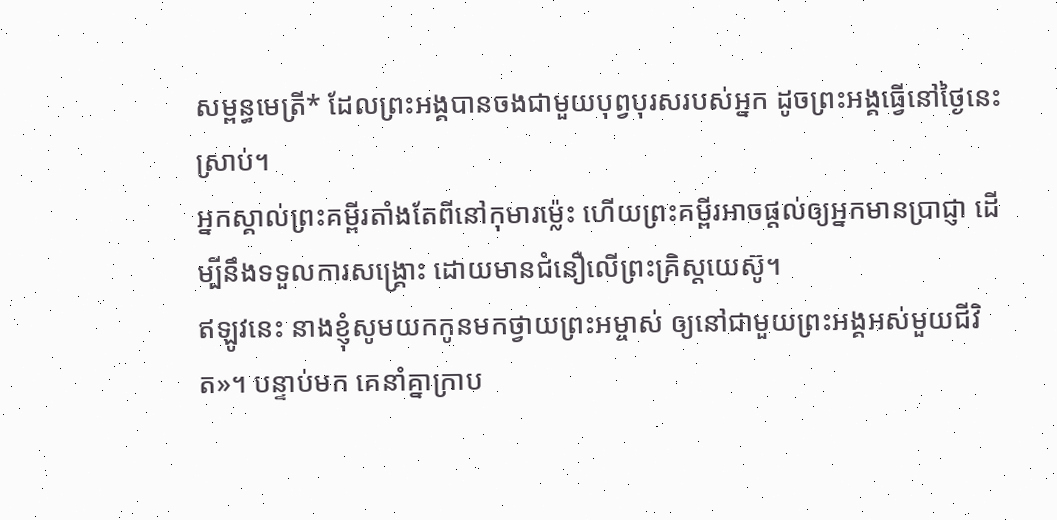សម្ពន្ធមេត្រី* ដែលព្រះអង្គបានចងជាមួយបុព្វបុរសរបស់អ្នក ដូចព្រះអង្គធ្វើនៅថ្ងៃនេះស្រាប់។
អ្នកស្គាល់ព្រះគម្ពីរតាំងតែពីនៅកុមារម៉្លេះ ហើយព្រះគម្ពីរអាចផ្ដល់ឲ្យអ្នកមានប្រាជ្ញា ដើម្បីនឹងទទួលការសង្គ្រោះ ដោយមានជំនឿលើព្រះគ្រិស្តយេស៊ូ។
ឥឡូវនេះ នាងខ្ញុំសូមយកកូនមកថ្វាយព្រះអម្ចាស់ ឲ្យនៅជាមួយព្រះអង្គអស់មួយជីវិត»។ បន្ទាប់មក គេនាំគ្នាក្រាប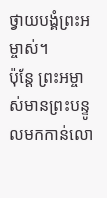ថ្វាយបង្គំព្រះអម្ចាស់។
ប៉ុន្តែ ព្រះអម្ចាស់មានព្រះបន្ទូលមកកាន់លោ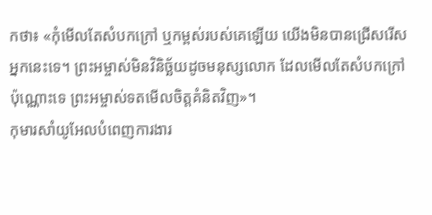កថា៖ «កុំមើលតែសំបកក្រៅ ឬកម្ពស់របស់គេឡើយ យើងមិនបានជ្រើសរើសអ្នកនេះទេ។ ព្រះអម្ចាស់មិនវិនិច្ឆ័យដូចមនុស្សលោក ដែលមើលតែសំបកក្រៅប៉ុណ្ណោះទេ ព្រះអម្ចាស់ទតមើលចិត្តគំនិតវិញ»។
កុមារសាំយូអែលបំពេញការងារ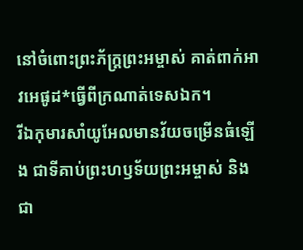នៅចំពោះព្រះភ័ក្ត្រព្រះអម្ចាស់ គាត់ពាក់អាវអេផូដ*ធ្វើពីក្រណាត់ទេសឯក។
រីឯកុមារសាំយូអែលមានវ័យចម្រើនធំឡើង ជាទីគាប់ព្រះហឫទ័យព្រះអម្ចាស់ និងជា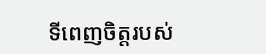ទីពេញចិត្តរបស់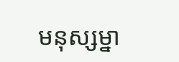មនុស្សម្នា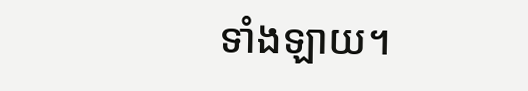ទាំងឡាយ។